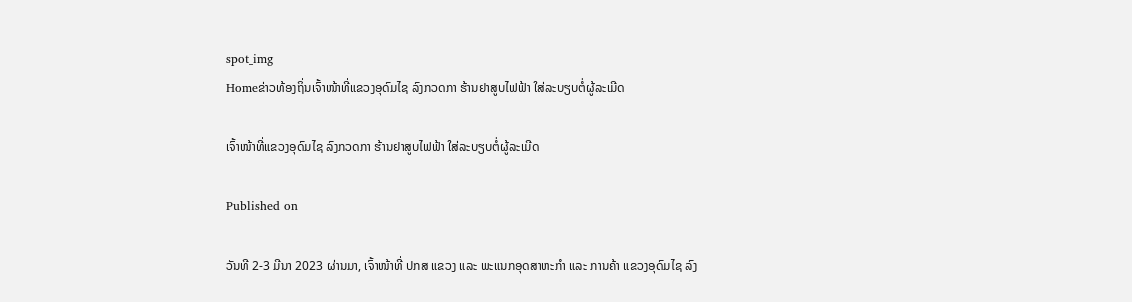spot_img
Homeຂ່າວທ້ອງຖິ່ນເຈົ້າໜ້າທີ່ແຂວງອຸດົມໄຊ ລົງກວດກາ ຮ້ານຢາສູບໄຟຟ້າ ໃສ່ລະບຽບຕໍ່ຜູ້ລະເມີດ

ເຈົ້າໜ້າທີ່ແຂວງອຸດົມໄຊ ລົງກວດກາ ຮ້ານຢາສູບໄຟຟ້າ ໃສ່ລະບຽບຕໍ່ຜູ້ລະເມີດ

Published on

ວັນທີ 2-3 ມີນາ 2023 ຜ່ານມາ, ເຈົ້າໜ້າທີ່ ປກສ ແຂວງ ແລະ ພະແນກອຸດສາຫະກຳ ແລະ ການຄ້າ ແຂວງອຸດົມໄຊ ລົງ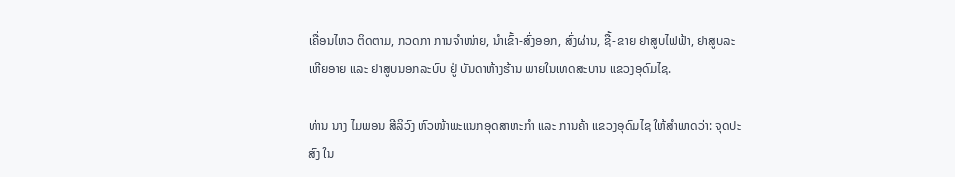ເຄື່ອນໄຫວ ຕິດຕາມ, ກວດກາ ການຈຳໜ່າຍ, ນຳເຂົ້າ-ສົ່ງອອກ, ສົ່ງຜ່ານ, ຊື້-ຂາຍ ຢາສູບໄຟຟ້າ, ຢາສູບລະເຫີຍອາຍ ແລະ ຢາສູບນອກລະບົບ ຢູ່ ບັນດາຫ້າງຮ້ານ ພາຍໃນເທດສະບານ ແຂວງອຸດົມໄຊ.

ທ່ານ ນາງ ໄມພອນ ສີລິວົງ ຫົວໜ້າພະແນກອຸດສາຫະກຳ ແລະ ການຄ້າ ແຂວງອຸດົມໄຊ ໃຫ້ສຳພາດວ່າ: ຈຸດປະສົງ ໃນ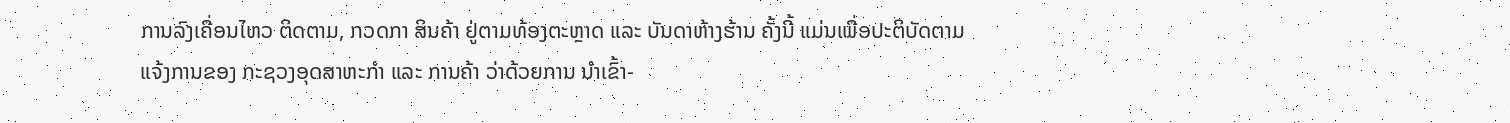ການລົງເຄື່ອນໄຫວ ຕິດຕາມ, ກວດກາ ສິນຄ້າ ຢູ່ຕາມທ້ອງຕະຫຼາດ ແລະ ບັນດາຫ້າງຮ້ານ ຄັ້ງນີ້ ແມ່ນເພື່ອປະຕິບັດຕາມແຈ້ງການຂອງ ກະຊວງອຸດສາຫະກຳ ແລະ ການຄ້າ ວ່າດ້ວຍການ ນຳເຂົ້າ-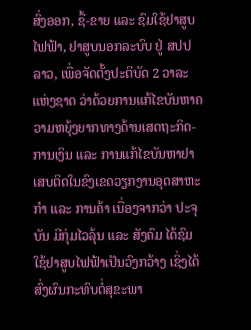ສົ່ງອອກ, ຊື້-ຂາຍ ແລະ ຊົມໃຊ້ຢາສູບໄຟຟ້າ, ຢາສູບນອກລະບົບ ຢູ່ ສປປ ລາວ, ເພື່ອຈັດຕັ້ງປະຕິບັດ 2 ວາລະແຫ່ງຊາດ ວ່າດ້ວຍການແກ້ໄຂບັນຫາຄວາມຫຍຸ້ງຍາກທາງດ້ານເສດຖະກິດ-ການເງິນ ແລະ ການແກ້ໄຂບັນຫາຢາເສບຕິດໃນຂົງເຂດວຽກງານອຸດສາຫະກຳ ແລະ ການຄ້າ ເນື່ອງຈາກວ່າ ປະຈຸບັນ ມີກຸ່ມໄວລຸ້ນ ແລະ ສັງຄົມ ໄດ້ຊົມໃຊ້ຢາສູບໄຟຟ້າເປັນວົງກວ້າງ ເຊິ່ງໄດ້ສົ່ງຜົນກະທົບຕໍ່ສຸຂະພາ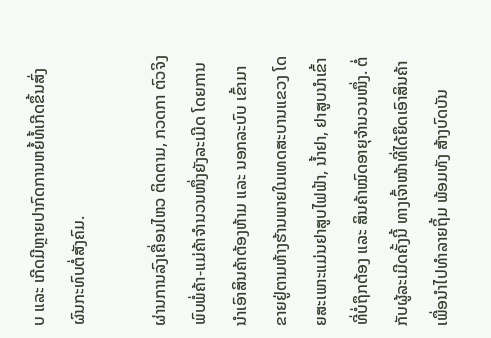ບ ແລະ ເກີດມີຫຼາຍປາກົດການຫຍໍ້ທໍ້ເກີດຂຶ້ນສົ່ງຜົນກະທົບຕໍ່ສັງຄົມ.

ຜ່ານການລົງເຄື່ອນໄຫວ ຕິດຕາມ, ກວດກາ ຕົວຈິງ ພົບພໍ່ຄ້າ-ແມ່ຄ້າຈຳນວນໜຶ່ງຍັງລະເມີດ ໂດຍການນຳເອົາສິນຄ້າຕ້ອງຫ້າມ ແລະ ນອກລະບົບ ເຂົ້າມາຂາຍຢູ່ຕາມຫ້າງຮ້ານພາຍໃນເທດສະບານແຂວງ ໂດຍສະເພາະແມ່ນຢາສູບໄຟຟ້າ, ນ້ຳຢາ, ຢາສູບນຳເຂົ້າທີ່ບໍ່ຖຶກຕ້ອງ ແລະ ສິນຄ້າໝົດອາຍຸຈຳນວນໜຶ່ງ. ຕໍ່ກັບຜູ້ລະເມີດຄັ້ງນີ້ ທາງເຈົ້າໜ້າທີ່ໄດ້ຍຶດເອົາສິນຄ້າເພື່ອນຳໄປທຳລາຍຖິ້ມ ພ້ອມທັງ ສ້າງບົດບັນ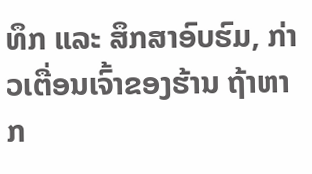ທຶກ ແລະ ສຶກສາອົບຮົມ, ກ່າວເຕື່ອນເຈົ້າຂອງຮ້ານ ຖ້າຫາກ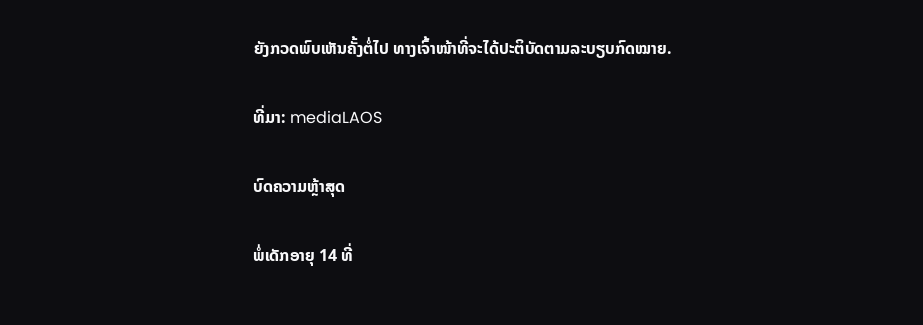ຍັງກວດພົບເຫັນຄັ້ງຕໍ່ໄປ ທາງເຈົ້າໜ້າທີ່ຈະໄດ້ປະຕິບັດຕາມລະບຽບກົດໝາຍ.

ທີ່ມາ: mediaLAOS

ບົດຄວາມຫຼ້າສຸດ

ພໍ່ເດັກອາຍຸ 14 ທີ່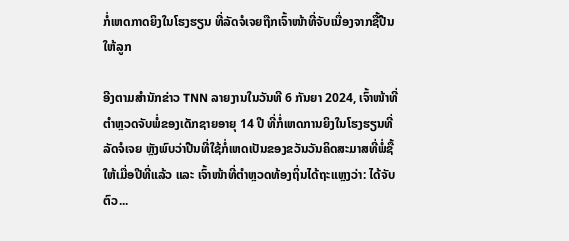ກໍ່ເຫດກາດຍິງໃນໂຮງຮຽນ ທີ່ລັດຈໍເຈຍຖືກເຈົ້າໜ້າທີ່ຈັບເນື່ອງຈາກຊື້ປືນໃຫ້ລູກ

ອີງຕາມສຳນັກຂ່າວ TNN ລາຍງານໃນວັນທີ 6 ກັນຍາ 2024, ເຈົ້າໜ້າທີ່ຕຳຫຼວດຈັບພໍ່ຂອງເດັກຊາຍອາຍຸ 14 ປີ ທີ່ກໍ່ເຫດການຍິງໃນໂຮງຮຽນທີ່ລັດຈໍເຈຍ ຫຼັງພົບວ່າປືນທີ່ໃຊ້ກໍ່ເຫດເປັນຂອງຂວັນວັນຄິດສະມາສທີ່ພໍ່ຊື້ໃຫ້ເມື່ອປີທີ່ແລ້ວ ແລະ ເຈົ້າໜ້າທີ່ຕຳຫຼວດທ້ອງຖິ່ນໄດ້ຖະແຫຼງວ່າ: ໄດ້ຈັບຕົວ...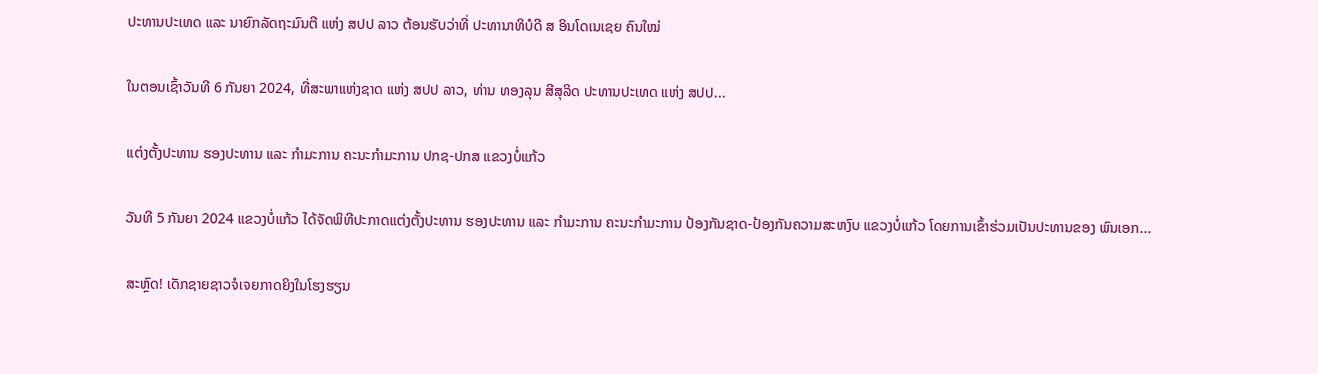ປະທານປະເທດ ແລະ ນາຍົກລັດຖະມົນຕີ ແຫ່ງ ສປປ ລາວ ຕ້ອນຮັບວ່າທີ່ ປະທານາທິບໍດີ ສ ອິນໂດເນເຊຍ ຄົນໃໝ່

ໃນຕອນເຊົ້າວັນທີ 6 ກັນຍາ 2024, ທີ່ສະພາແຫ່ງຊາດ ແຫ່ງ ສປປ ລາວ, ທ່ານ ທອງລຸນ ສີສຸລິດ ປະທານປະເທດ ແຫ່ງ ສປປ...

ແຕ່ງຕັ້ງປະທານ ຮອງປະທານ ແລະ ກຳມະການ ຄະນະກຳມະການ ປກຊ-ປກສ ແຂວງບໍ່ແກ້ວ

ວັນທີ 5 ກັນຍາ 2024 ແຂວງບໍ່ແກ້ວ ໄດ້ຈັດພິທີປະກາດແຕ່ງຕັ້ງປະທານ ຮອງປະທານ ແລະ ກຳມະການ ຄະນະກຳມະການ ປ້ອງກັນຊາດ-ປ້ອງກັນຄວາມສະຫງົບ ແຂວງບໍ່ແກ້ວ ໂດຍການເຂົ້າຮ່ວມເປັນປະທານຂອງ ພົນເອກ...

ສະຫຼົດ! ເດັກຊາຍຊາວຈໍເຈຍກາດຍິງໃນໂຮງຮຽນ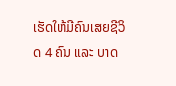ເຮັດໃຫ້ມີຄົນເສຍຊີວິດ 4 ຄົນ ແລະ ບາດ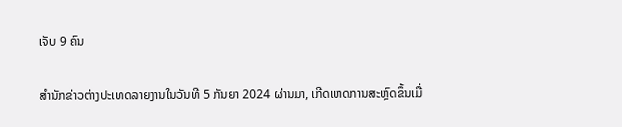ເຈັບ 9 ຄົນ

ສຳນັກຂ່າວຕ່າງປະເທດລາຍງານໃນວັນທີ 5 ກັນຍາ 2024 ຜ່ານມາ, ເກີດເຫດການສະຫຼົດຂຶ້ນເມື່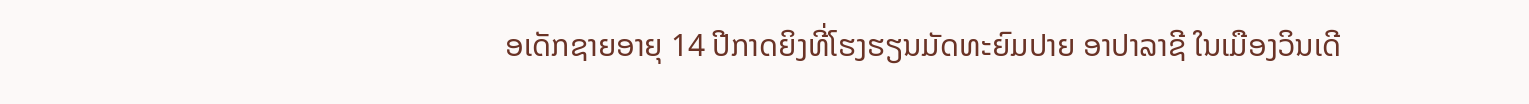ອເດັກຊາຍອາຍຸ 14 ປີກາດຍິງທີ່ໂຮງຮຽນມັດທະຍົມປາຍ ອາປາລາຊີ ໃນເມືອງວິນເດີ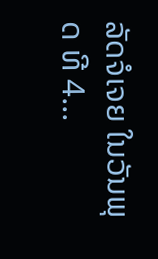ລັດຈໍເຈຍ ໃນວັນພຸດ ທີ 4...